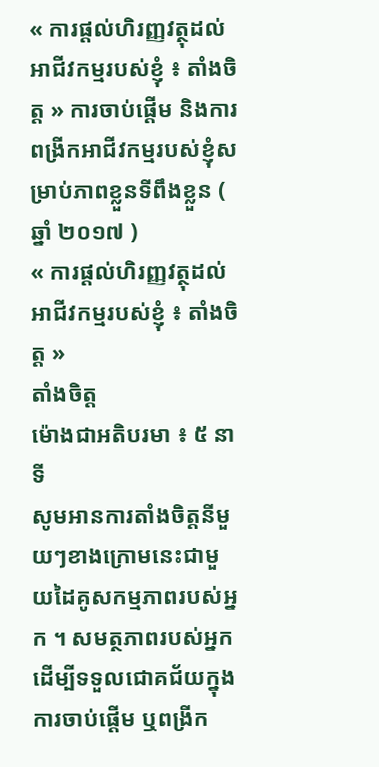« ការផ្តល់ហិរញ្ញវត្ថុដល់អាជីវកម្មរបស់ខ្ញុំ ៖ តាំងចិត្ត » ការចាប់ផ្ដើម និងការពង្រីកអាជីវកម្មរបស់ខ្ញុំសម្រាប់ភាពខ្លួនទីពឹងខ្លួន ( ឆ្នាំ ២០១៧ )
« ការផ្តល់ហិរញ្ញវត្ថុដល់អាជីវកម្មរបស់ខ្ញុំ ៖ តាំងចិត្ត »
តាំងចិត្ត
ម៉ោងជាអតិបរមា ៖ ៥ នាទី
សូមអានការតាំងចិត្តនីមួយៗខាងក្រោមនេះជាមួយដៃគូសកម្មភាពរបស់អ្នក ។ សមត្ថភាពរបស់អ្នកដើម្បីទទួលជោគជ័យក្នុងការចាប់ផ្តើម ឬពង្រីក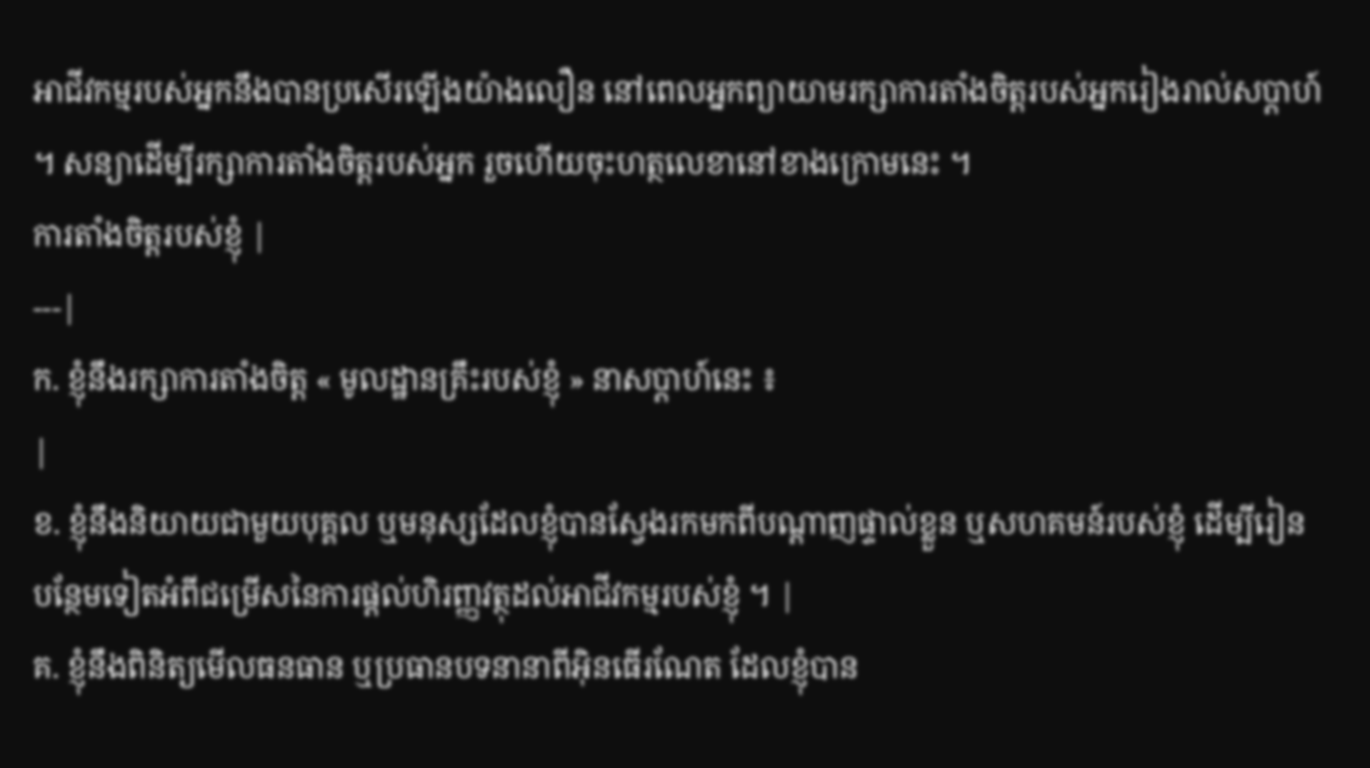អាជីវកម្មរបស់អ្នកនឹងបានប្រសើរឡើងយ៉ាងលឿន នៅពេលអ្នកព្យាយាមរក្សាការតាំងចិត្តរបស់អ្នករៀងរាល់សប្តាហ៍ ។ សន្យាដើម្បីរក្សាការតាំងចិត្តរបស់អ្នក រួចហើយចុះហត្ថលេខានៅខាងក្រោមនេះ ។
ការតាំងចិត្តរបស់ខ្ញុំ |
---|
ក. ខ្ញុំនឹងរក្សាការតាំងចិត្ត « មូលដ្ឋានគ្រឹះរបស់ខ្ញុំ » នាសប្តាហ៍នេះ ៖
|
ខ. ខ្ញុំនឹងនិយាយជាមួយបុគ្គល ឬមនុស្សដែលខ្ញុំបានស្វែងរកមកពីបណ្តាញផ្ទាល់ខ្លួន ឬសហគមន៍របស់ខ្ញុំ ដើម្បីរៀនបន្ថែមទៀតអំពីជម្រើសនៃការផ្តល់ហិរញ្ញវត្ថុដល់អាជីវកម្មរបស់ខ្ញុំ ។ |
គ. ខ្ញុំនឹងពិនិត្យមើលធនធាន ឬប្រធានបទនានាពីអ៊ិនធើរណែត ដែលខ្ញុំបាន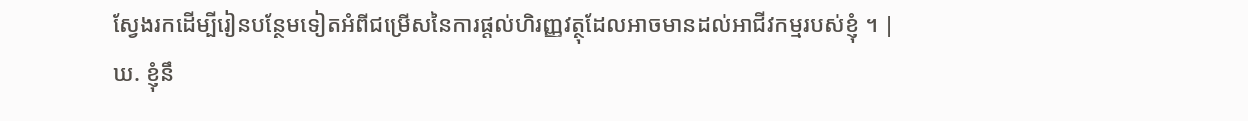ស្វែងរកដើម្បីរៀនបន្ថែមទៀតអំពីជម្រើសនៃការផ្តល់ហិរញ្ញវត្ថុដែលអាចមានដល់អាជីវកម្មរបស់ខ្ញុំ ។ |
ឃ. ខ្ញុំនឹ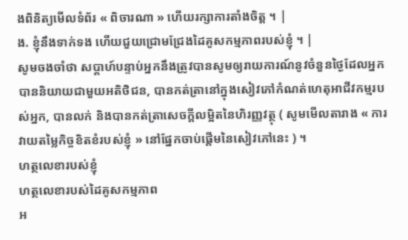ងពិនិត្យមើលទំព័រ « ពិចារណា » ហើយរក្សាការតាំងចិត្ត ។ |
ង. ខ្ញុំនឹងទាក់ទង ហើយជួយជ្រោមជ្រែងដៃគូសកម្មភាពរបស់ខ្ញុំ ។ |
សូមចងចាំថា សប្តាហ៍បន្ទាប់អ្នកនឹងត្រូវបានសូមឲ្យរាយការណ៍នូវចំនួនថ្ងៃដែលអ្នកបាននិយាយជាមួយអតិថិជន, បានកត់ត្រានៅក្នុងសៀវភៅកំណត់ហេតុអាជីវកម្មរបស់អ្នក, បានលក់ និងបានកត់ត្រាសេចក្តីលម្អិតនៃហិរញ្ញវត្ថុ ( សូមមើលតារាង « ការវាយតម្លៃកិច្ចខិតខំរបស់ខ្ញុំ » នៅផ្នែកចាប់ផ្តើមនៃសៀវភៅនេះ ) ។
ហត្ថលេខារបស់ខ្ញុំ
ហត្ថលេខារបស់ដៃគូសកម្មភាព
អ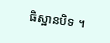ធិស្ឋានបិទ ។